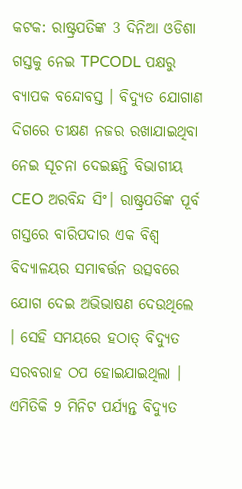କଟକ: ରାଷ୍ଟ୍ରପତିଙ୍କ 3 ଦିନିଆ ଓଡିଶା ଗସ୍ତକୁ ନେଇ TPCODL ପକ୍ଷରୁ ବ୍ୟାପକ ବନ୍ଦୋବସ୍ତ । ବିଦ୍ୟୁତ ଯୋଗାଣ ଦିଗରେ ତୀକ୍ଷଣ ନଜର ରଖାଯାଇଥିବା ନେଇ ସୂଚନା ଦେଇଛନ୍ତି ବିଭାଗୀୟ CEO ଅରବିନ୍ଦ ସିଂ। ରାଷ୍ଟ୍ରପତିଙ୍କ ପୂର୍ବ ଗସ୍ତରେ ବାରିପଦାର ଏକ ବିଶ୍ୱ ବିଦ୍ୟାଳୟର ସମାଵର୍ତ୍ତନ ଉତ୍ସବରେ ଯୋଗ ଦେଇ ଅଭିଭାଷଣ ଦେଉଥିଲେ । ସେହି ସମୟରେ ହଠାତ୍ ବିଦ୍ୟୁତ ସରବରାହ ଠପ ହୋଇଯାଇଥିଲା । ଏମିତିକି 9 ମିନିଟ ପର୍ଯ୍ୟନ୍ତ ବିଦ୍ୟୁତ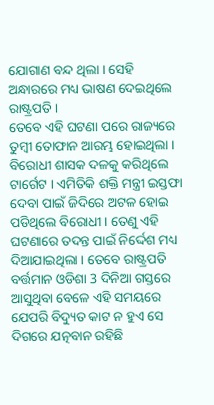ଯୋଗାଣ ବନ୍ଦ ଥିଲା । ସେହି ଅନ୍ଧାରରେ ମଧ୍ୟ ଭାଷଣ ଦେଇଥିଲେ ରାଷ୍ଟ୍ରପତି ।
ତେବେ ଏହି ଘଟଣା ପରେ ରାଜ୍ୟରେ ତୁମ୍ବୀ ତୋଫାନ ଆରମ୍ଭ ହୋଇଥିଲା । ବିରୋଧୀ ଶାସକ ଦଳକୁ କରିଥିଲେ ଟାର୍ଗେଟ । ଏମିତିକି ଶକ୍ତି ମନ୍ତ୍ରୀ ଇସ୍ତଫା ଦେବା ପାଇଁ ଜିଦିରେ ଅଟଳ ହୋଇ ପଡିଥିଲେ ବିରୋଧୀ । ତେଣୁ ଏହି ଘଟଣାରେ ତଦନ୍ତ ପାଇଁ ନିର୍ଦ୍ଦେଶ ମଧ୍ୟ ଦିଆଯାଇଥିଲା । ତେବେ ରାଷ୍ଟ୍ରପତି ବର୍ତ୍ତମାନ ଓଡିଶା 3 ଦିନିଆ ଗସ୍ତରେ ଆସୁଥିବା ବେଳେ ଏହି ସମୟରେ ଯେପରି ବିଦ୍ୟୁତ କାଟ ନ ହୁଏ ସେ ଦିଗରେ ଯତ୍ନବାନ ରହିଛି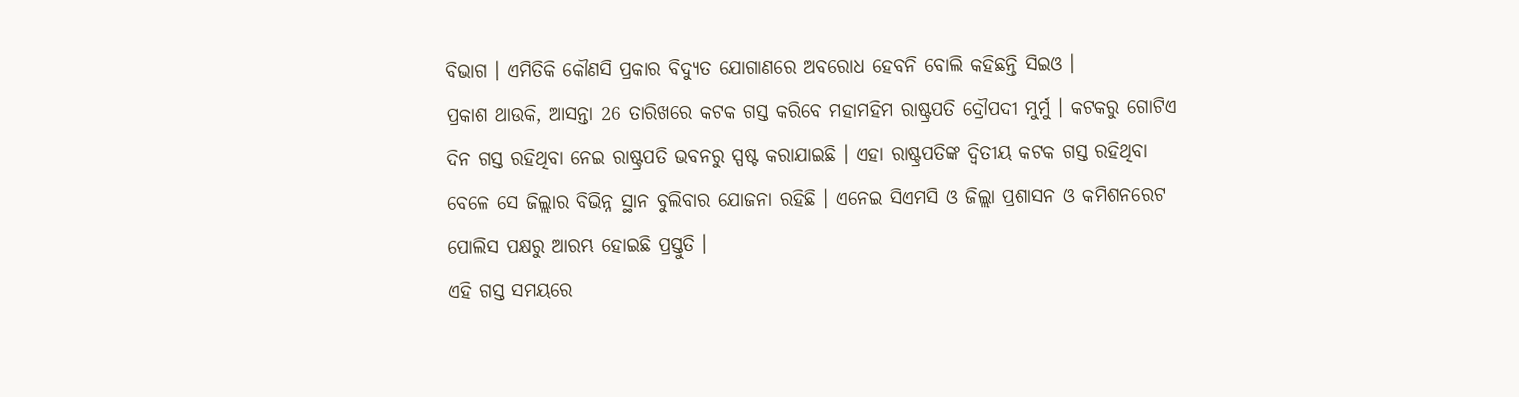ବିଭାଗ । ଏମିତିକି କୌଣସି ପ୍ରକାର ବିଦ୍ୟୁତ ଯୋଗାଣରେ ଅବରୋଧ ହେବନି ବୋଲି କହିଛନ୍ତି ସିଇଓ ।
ପ୍ରକାଶ ଥାଉକି, ଆସନ୍ତା 26 ତାରିଖରେ କଟକ ଗସ୍ତ କରିବେ ମହାମହିମ ରାଷ୍ଟ୍ରପତି ଦ୍ରୌପଦୀ ମୁର୍ମୁ । କଟକରୁ ଗୋଟିଏ ଦିନ ଗସ୍ତ ରହିଥିବା ନେଇ ରାଷ୍ଟ୍ରପତି ଭବନରୁ ସ୍ପଷ୍ଟ କରାଯାଇଛି । ଏହା ରାଷ୍ଟ୍ରପତିଙ୍କ ଦ୍ବିତୀୟ କଟକ ଗସ୍ତ ରହିଥିବା ବେଳେ ସେ ଜିଲ୍ଲାର ବିଭିନ୍ନ ସ୍ଥାନ ବୁଲିବାର ଯୋଜନା ରହିଛି । ଏନେଇ ସିଏମସି ଓ ଜିଲ୍ଲା ପ୍ରଶାସନ ଓ କମିଶନରେଟ ପୋଲିସ ପକ୍ଷରୁ ଆରମ୍ଭ ହୋଇଛି ପ୍ରସ୍ତୁତି ।
ଏହି ଗସ୍ତ ସମୟରେ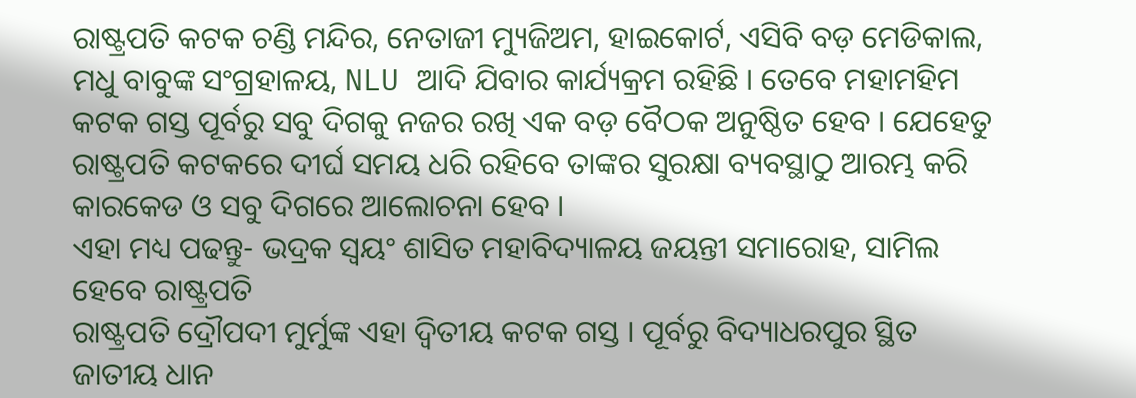ରାଷ୍ଟ୍ରପତି କଟକ ଚଣ୍ଡି ମନ୍ଦିର, ନେତାଜୀ ମ୍ୟୁଜିଅମ, ହାଇକୋର୍ଟ, ଏସିବି ବଡ଼ ମେଡିକାଲ, ମଧୁ ବାବୁଙ୍କ ସଂଗ୍ରହାଳୟ, NLU ଆଦି ଯିବାର କାର୍ଯ୍ୟକ୍ରମ ରହିଛି । ତେବେ ମହାମହିମ କଟକ ଗସ୍ତ ପୂର୍ବରୁ ସବୁ ଦିଗକୁ ନଜର ରଖି ଏକ ବଡ଼ ବୈଠକ ଅନୁଷ୍ଠିତ ହେବ । ଯେହେତୁ ରାଷ୍ଟ୍ରପତି କଟକରେ ଦୀର୍ଘ ସମୟ ଧରି ରହିବେ ତାଙ୍କର ସୁରକ୍ଷା ବ୍ୟବସ୍ଥାଠୁ ଆରମ୍ଭ କରି କାରକେଡ ଓ ସବୁ ଦିଗରେ ଆଲୋଚନା ହେବ ।
ଏହା ମଧ୍ୟ ପଢନ୍ତୁ- ଭଦ୍ରକ ସ୍ୱୟଂ ଶାସିତ ମହାବିଦ୍ୟାଳୟ ଜୟନ୍ତୀ ସମାରୋହ, ସାମିଲ ହେବେ ରାଷ୍ଟ୍ରପତି
ରାଷ୍ଟ୍ରପତି ଦ୍ରୌପଦୀ ମୁର୍ମୁଙ୍କ ଏହା ଦ୍ବିତୀୟ କଟକ ଗସ୍ତ । ପୂର୍ବରୁ ବିଦ୍ୟାଧରପୁର ସ୍ଥିତ ଜାତୀୟ ଧାନ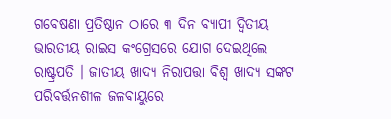ଗବେଷଣା ପ୍ରତିଷ୍ଠାନ ଠାରେ ୩ ଦିନ ବ୍ୟାପୀ ଦ୍ଵିତୀୟ ଭାରତୀୟ ରାଇସ କଂଗ୍ରେସରେ ଯୋଗ ଦେଇଥିଲେ ରାଷ୍ଟ୍ରପତି । ଜାତୀୟ ଖାଦ୍ୟ ନିରାପତ୍ତା ବିଶ୍ବ ଖାଦ୍ୟ ସଙ୍କଟ ପରିବର୍ତ୍ତନଶୀଳ ଜଳବାୟୁରେ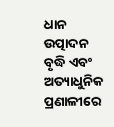ଧାନ ଉତ୍ପାଦନ ବୃଦ୍ଧି ଏବଂ ଅତ୍ୟାଧୁନିକ ପ୍ରଣାଳୀରେ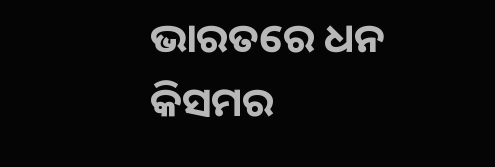ଭାରତରେ ଧନ କିସମର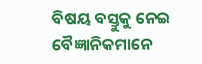ବିଷୟ ବସ୍ତୁକୁ ନେଇ ବୈଜ୍ଞାନିକମାନେ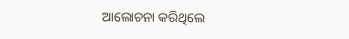ଆଲୋଚନା କରିଥିଲେ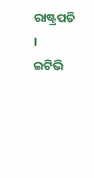ରାଷ୍ଟ୍ରପତି ।
ଇଟିଭି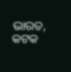ଭାରତ, କଟକ